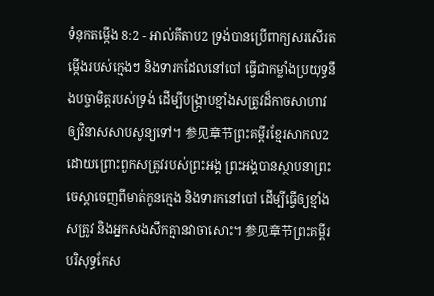ទំនុកតម្កើង 8:2 - អាល់គីតាប2 ទ្រង់បានប្រើពាក្យសរសើរតម្កើងរបស់ក្មេងៗ និងទារកដែលនៅបៅ ធ្វើជាកម្លាំងប្រយុទ្ធនឹងបច្ចាមិត្តរបស់ទ្រង់ ដើម្បីបង្ក្រាបខ្មាំងសត្រូវដ៏កាចសាហាវ ឲ្យវិនាសសាបសូន្យទៅ។ 参见章节ព្រះគម្ពីរខ្មែរសាកល2 ដោយព្រោះពួកសត្រូវរបស់ព្រះអង្គ ព្រះអង្គបានស្ថាបនាព្រះចេស្ដាចេញពីមាត់កូនក្មេង និងទារកនៅបៅ ដើម្បីធ្វើឲ្យខ្មាំងសត្រូវ និងអ្នកសងសឹកគ្មានវាចាសោះ។ 参见章节ព្រះគម្ពីរបរិសុទ្ធកែស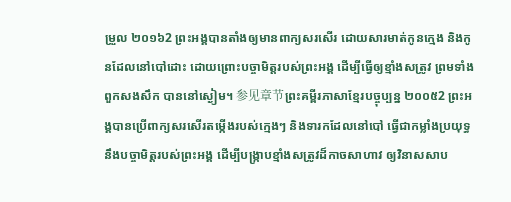ម្រួល ២០១៦2 ព្រះអង្គបានតាំងឲ្យមានពាក្យសរសើរ ដោយសារមាត់កូនក្មេង និងកូនដែលនៅបៅដោះ ដោយព្រោះបច្ចាមិត្តរបស់ព្រះអង្គ ដើម្បីធ្វើឲ្យខ្មាំងសត្រូវ ព្រមទាំងពួកសងសឹក បាននៅស្ងៀម។ 参见章节ព្រះគម្ពីរភាសាខ្មែរបច្ចុប្បន្ន ២០០៥2 ព្រះអង្គបានប្រើពាក្យសរសើរតម្កើងរបស់ក្មេងៗ និងទារកដែលនៅបៅ ធ្វើជាកម្លាំងប្រយុទ្ធនឹងបច្ចាមិត្តរបស់ព្រះអង្គ ដើម្បីបង្ក្រាបខ្មាំងសត្រូវដ៏កាចសាហាវ ឲ្យវិនាសសាប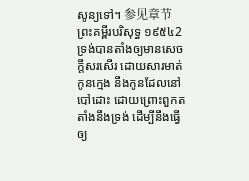សូន្យទៅ។ 参见章节ព្រះគម្ពីរបរិសុទ្ធ ១៩៥៤2 ទ្រង់បានតាំងឲ្យមានសេចក្ដីសរសើរ ដោយសារមាត់កូនក្មេង នឹងកូនដែលនៅបៅដោះ ដោយព្រោះពួកតតាំងនឹងទ្រង់ ដើម្បីនឹងធ្វើឲ្យ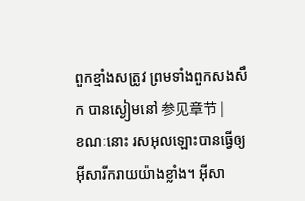ពួកខ្មាំងសត្រូវ ព្រមទាំងពួកសងសឹក បានស្ងៀមនៅ 参见章节 |
ខណៈនោះ រសអុលឡោះបានធ្វើឲ្យអ៊ីសារីករាយយ៉ាងខ្លាំង។ អ៊ីសា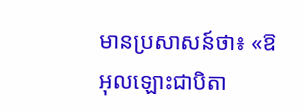មានប្រសាសន៍ថា៖ «ឱអុលឡោះជាបិតា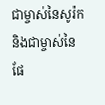ជាម្ចាស់នៃសូរ៉ក និងជាម្ចាស់នៃផែ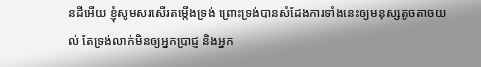នដីអើយ ខ្ញុំសូមសរសើរតម្កើងទ្រង់ ព្រោះទ្រង់បានសំដែងការទាំងនេះឲ្យមនុស្សតូចតាចយល់ តែទ្រង់លាក់មិនឲ្យអ្នកប្រាជ្ញ និងអ្នក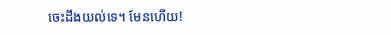ចេះដឹងយល់ទេ។ មែនហើយ!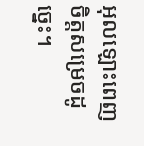អុលឡោះពេញចិត្តសម្រេចដូច្នេះ។